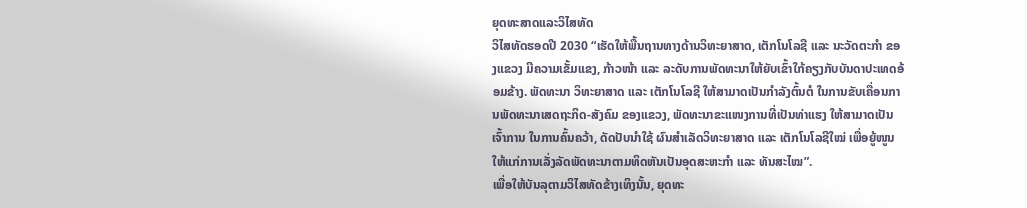ຍຸດທະສາດແລະວິໄສທັດ
ວິໄສທັດຮອດປີ 2030 “ເຮັດໃຫ້ພື້ນຖານທາງດ້ານວິທະຍາສາດ, ເຕັກໂນໂລຊີ ແລະ ນະວັດຕະກຳ ຂອງແຂວງ ມີຄວາມເຂັ້ມແຂງ, ກ້າວໜ້າ ແລະ ລະດັບການພັດທະນາໃຫ້ຍັບເຂົ້າໃກ້ຄຽງກັບບັນດາປະເທດອ້ອມຂ້າງ. ພັດທະນາ ວິທະຍາສາດ ແລະ ເຕັກໂນໂລຊີ ໃຫ້ສາມາດເປັນກຳລັງຕົ້ນຕໍ ໃນການຂັບເຄື່ອນການພັດທະນາເສດຖະກິດ-ສັງຄົມ ຂອງແຂວງ, ພັດທະນາຂະແໜງການທີ່ເປັນທ່າແຮງ ໃຫ້ສາມາດເປັນເຈົ້າການ ໃນການຄົ້ນຄວ້າ, ດັດປັບນຳໃຊ້ ຜົນສຳເລັດວິທະຍາສາດ ແລະ ເຕັກໂນໂລຊີໃໝ່ ເພື່ອຍູ້ໜູນໃຫ້ແກ່ການເລັ່ງລັດພັດທະນາຕາມທິດຫັນເປັນອຸດສະຫະກຳ ແລະ ທັນສະໄໝ”.
ເພື່ອໃຫ້ບັນລຸຕາມວິໄສທັດຂ້າງເທິງນັ້ນ, ຍຸດທະ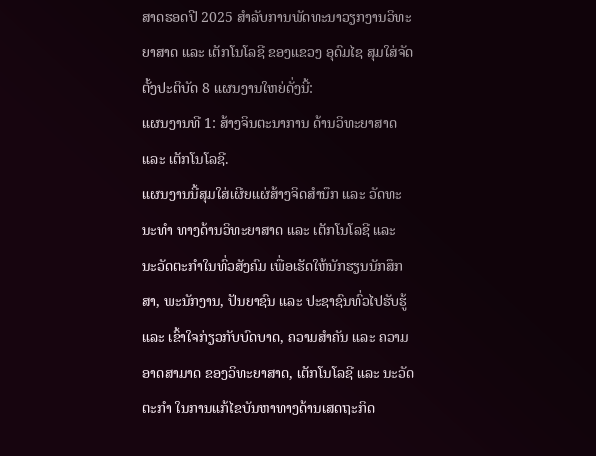ສາດຮອດປີ 2025 ສຳລັບການພັດທະນາວຽກງານວິທະຍາສາດ ແລະ ເຕັກໂນໂລຊີ ຂອງແຂວງ ອຸດົມໄຊ ສຸມໃສ່ຈັດຕັ້ງປະຕິບັດ 8 ແຜນງານໃຫຍ່ດັ່ງນີ້:
ແຜນງານທີ 1: ສ້າງຈິນຕະນາການ ດ້ານວິທະຍາສາດ ແລະ ເຕັກໂນໂລຊີ.
ແຜນງານນີ້ສຸມໃສ່ເຜີຍແຜ່ສ້າງຈິດສຳນຶກ ແລະ ວັດທະນະທຳ ທາງດ້ານວິທະຍາສາດ ແລະ ເຕັກໂນໂລຊີ ແລະ ນະວັດຕະກຳໃນທົ່ວສັງຄົມ ເພື່ອເຮັດໃຫ້ນັກຮຽນນັກສຶກສາ, ພະນັກງານ, ປັນຍາຊົນ ແລະ ປະຊາຊົນທົ່ວໄປຮັບຮູ້ ແລະ ເຂົ້າໃຈກ່ຽວກັບບົດບາດ, ຄວາມສຳຄັນ ແລະ ຄວາມອາດສາມາດ ຂອງວິທະຍາສາດ, ເຕັກໂນໂລຊີ ແລະ ນະວັດຕະກຳ ໃນການແກ້ໄຂບັນຫາທາງດ້ານເສດຖະກິດ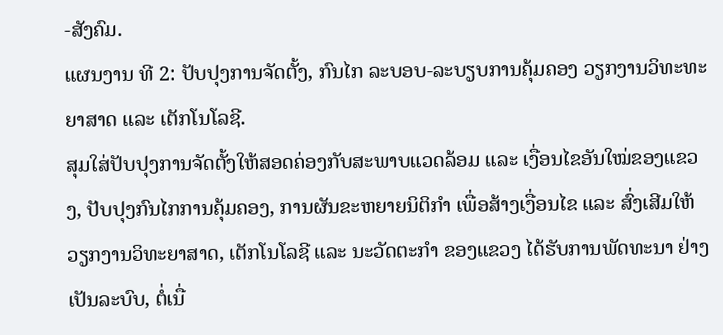-ສັງຄົມ.
ແຜນງານ ທີ 2: ປັບປຸງການຈັດຕັ້ງ, ກົນໄກ ລະບອບ-ລະບຽບການຄຸ້ມຄອງ ວຽກງານວິທະທະຍາສາດ ແລະ ເຕັກໂນໂລຊີ.
ສຸມໃສ່ປັບປຸງການຈັດຕັ້ງໃຫ້ສອດຄ່ອງກັບສະພາບແວດລ້ອມ ແລະ ເງື່ອນໄຂອັນໃໝ່ຂອງແຂວງ, ປັບປຸງກົນໄກການຄຸ້ມຄອງ, ການຜັນຂະຫຍາຍນິຕິກຳ ເພື່ອສ້າງເງື່ອນໄຂ ແລະ ສົ່ງເສີມໃຫ້ວຽກງານວິທະຍາສາດ, ເຕັກໂນໂລຊີ ແລະ ນະວັດຕະກຳ ຂອງແຂວງ ໄດ້ຮັບການພັດທະນາ ຢ່າງເປັນລະບົບ, ຕໍ່ເນື່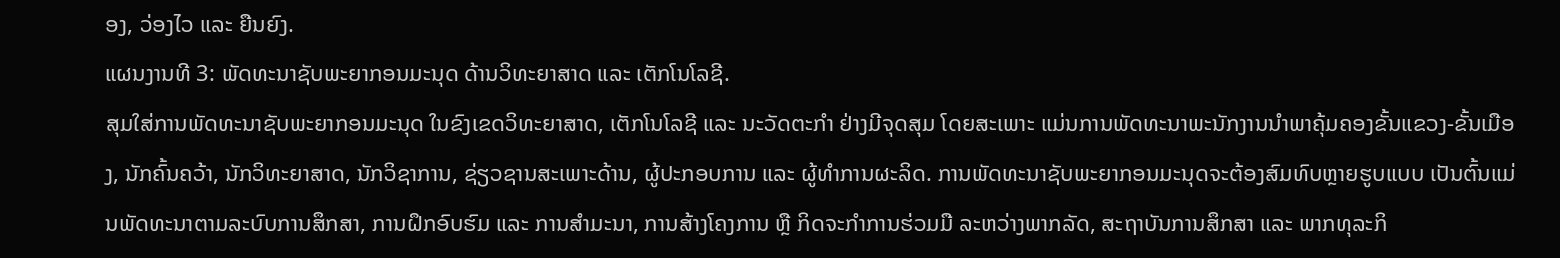ອງ, ວ່ອງໄວ ແລະ ຍືນຍົງ.
ແຜນງານທີ 3: ພັດທະນາຊັບພະຍາກອນມະນຸດ ດ້ານວິທະຍາສາດ ແລະ ເຕັກໂນໂລຊີ.
ສຸມໃສ່ການພັດທະນາຊັບພະຍາກອນມະນຸດ ໃນຂົງເຂດວິທະຍາສາດ, ເຕັກໂນໂລຊີ ແລະ ນະວັດຕະກຳ ຢ່າງມີຈຸດສຸມ ໂດຍສະເພາະ ແມ່ນການພັດທະນາພະນັກງານນຳພາຄຸ້ມຄອງຂັ້ນແຂວງ-ຂັ້ນເມືອງ, ນັກຄົ້ນຄວ້າ, ນັກວິທະຍາສາດ, ນັກວິຊາການ, ຊ່ຽວຊານສະເພາະດ້ານ, ຜູ້ປະກອບການ ແລະ ຜູ້ທຳການຜະລິດ. ການພັດທະນາຊັບພະຍາກອນມະນຸດຈະຕ້ອງສົມທົບຫຼາຍຮູບແບບ ເປັນຕົ້ນແມ່ນພັດທະນາຕາມລະບົບການສຶກສາ, ການຝຶກອົບຮົມ ແລະ ການສຳມະນາ, ການສ້າງໂຄງການ ຫຼື ກິດຈະກຳການຮ່ວມມື ລະຫວ່າງພາກລັດ, ສະຖາບັນການສຶກສາ ແລະ ພາກທຸລະກິ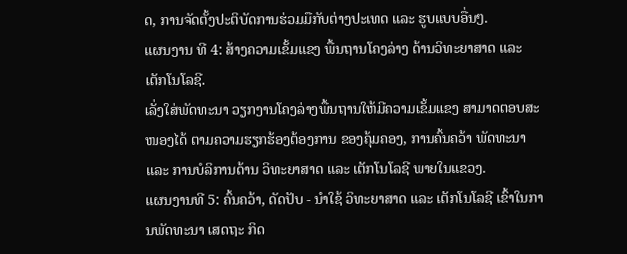ດ, ການຈັດຕັ້ງປະຕິບັດການຮ່ວມມືກັບຕ່າງປະເທດ ແລະ ຮູບແບບອື່ນໆ.
ແຜນງານ ທີ 4: ສ້າງຄວາມເຂັ້ມແຂງ ພື້ນຖານໂຄງລ່າງ ດ້ານວິທະຍາສາດ ແລະ ເຕັກໂນໂລຊີ.
ເລັ່ງໃສ່ພັດທະນາ ວຽກງານໂຄງລ່າງພື້ນຖານໃຫ້ມີຄວາມເຂັ້ມແຂງ ສາມາດຕອບສະໜອງໄດ້ ຕາມຄວາມຮຽກຮ້ອງຕ້ອງການ ຂອງຄຸ້ມຄອງ, ການຄົ້ນຄວ້າ ພັດທະນາ ແລະ ການບໍລິການດ້ານ ວິທະຍາສາດ ແລະ ເຕັກໂນໂລຊີ ພາຍໃນແຂວງ.
ແຜນງານທີ 5: ຄົ້ນຄວ້າ, ດັດປັບ - ນຳໃຊ້ ວິທະຍາສາດ ແລະ ເຕັກໂນໂລຊີ ເຂົ້າໃນການພັດທະນາ ເສດຖະ ກິດ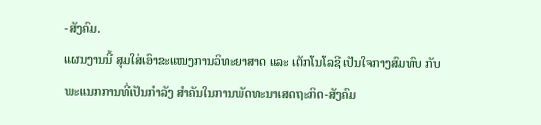-ສັງຄົມ.
ແຜນງານນີ້ ສຸມໃສ່ເອົາຂະແໜງການວິທະຍາສາດ ແລະ ເຕັກໂນໂລຊີ ເປັນໃຈກາງສົມທົບ ກັບພະແນກການທີ່ເປັນກຳລັງ ສຳຄັນໃນການພັດທະນາເສດຖະກິດ-ສັງຄົມ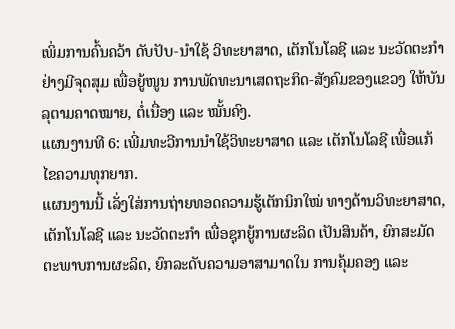ເພິ່ມການຄົ້ນຄວ້າ ດັບປັບ-ນຳໃຊ້ ວິທະຍາສາດ, ເຕັກໂນໂລຊີ ແລະ ນະວັດຕະກຳ ຢ່າງມີຈຸດສຸມ ເພື່ອຍູ້ໜູນ ການພັດທະນາເສດຖະກິດ-ສັງຄົມຂອງແຂວງ ໃຫ້ບັນລຸຕາມຄາດໝາຍ, ຕໍ່ເນື່ອງ ແລະ ໝັ້ນຄົງ.
ແຜນງານທີ 6: ເພີ່ມທະວີການນຳໃຊ້ວິທະຍາສາດ ແລະ ເຕັກໂນໂລຊີ ເພື່ອແກ້ໄຂຄວາມທຸກຍາກ.
ແຜນງານນີ້ ເລັ່ງໃສ່ການຖ່າຍທອດຄວາມຮູ້ເຕັກນິກໃໝ່ ທາງດ້ານວິທະຍາສາດ, ເຕັກໂນໂລຊີ ແລະ ນະວັດຕະກຳ ເພື່ອຊຸກຍູ້ການຜະລິດ ເປັນສິນຄ້າ, ຍົກສະມັດຕະພາບການຜະລິດ, ຍົກລະດັບຄວາມອາສາມາດໃນ ການຄຸ້ມຄອງ ແລະ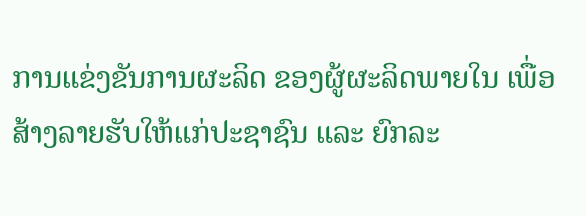ການແຂ່ງຂັນການຜະລິດ ຂອງຜູ້ຜະລິດພາຍໃນ ເພື່ອສ້າງລາຍຮັບໃຫ້ແກ່ປະຊາຊົນ ແລະ ຍົກລະ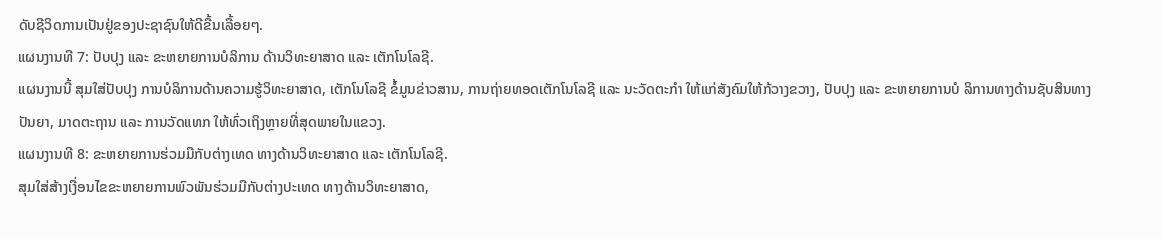ດັບຊີວິດການເປັນຢູ່ຂອງປະຊາຊົນໃຫ້ດີຂື້ນເລື້ອຍໆ.
ແຜນງານທີ 7: ປັບປຸງ ແລະ ຂະຫຍາຍການບໍລິການ ດ້ານວິທະຍາສາດ ແລະ ເຕັກໂນໂລຊີ.
ແຜນງານນີ້ ສຸມໃສ່ປັບປຸງ ການບໍລິການດ້ານຄວາມຮູ້ວິທະຍາສາດ, ເຕັກໂນໂລຊີ ຂໍ້ມູນຂ່າວສານ, ການຖ່າຍທອດເຕັກໂນໂລຊີ ແລະ ນະວັດຕະກຳ ໃຫ້ແກ່ສັງຄົມໃຫ້ກ້ວາງຂວາງ, ປັບປຸງ ແລະ ຂະຫຍາຍການບໍ ລິການທາງດ້ານຊັບສິນທາງປັນຍາ, ມາດຕະຖານ ແລະ ການວັດແທກ ໃຫ້ທົ່ວເຖິງຫຼາຍທີ່ສຸດພາຍໃນແຂວງ.
ແຜນງານທີ 8: ຂະຫຍາຍການຮ່ວມມືກັບຕ່າງເທດ ທາງດ້ານວິທະຍາສາດ ແລະ ເຕັກໂນໂລຊີ.
ສຸມໃສ່ສ້າງເງື່ອນໄຂຂະຫຍາຍການພົວພັນຮ່ວມມືກັບຕ່າງປະເທດ ທາງດ້ານວິທະຍາສາດ,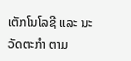ເຕັກໂນໂລຊີ ແລະ ນະວັດຕະກຳ ຕາມ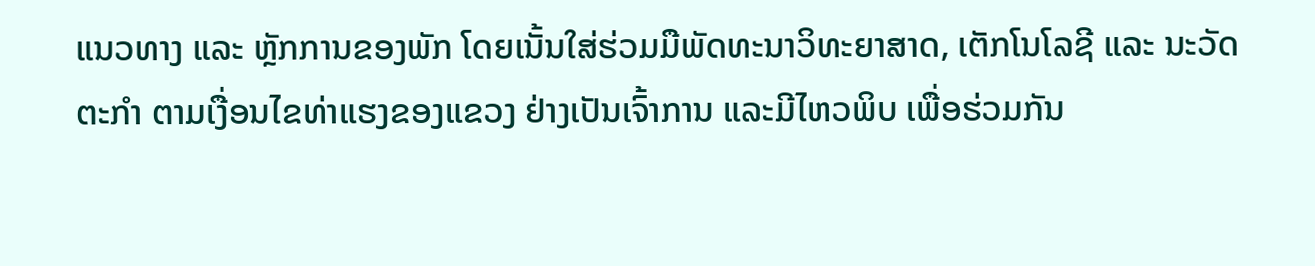ແນວທາງ ແລະ ຫຼັກການຂອງພັກ ໂດຍເນັ້ນໃສ່ຮ່ວມມືພັດທະນາວິທະຍາສາດ, ເຕັກໂນໂລຊີ ແລະ ນະວັດຕະກຳ ຕາມເງື່ອນໄຂທ່າແຮງຂອງແຂວງ ຢ່າງເປັນເຈົ້າການ ແລະມີໄຫວພິບ ເພື່ອຮ່ວມກັນ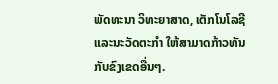ພັດທະນາ ວິທະຍາສາດ, ເຕັກໂນໂລຊີ ແລະນະວັດຕະກຳ ໃຫ້ສາມາດກ້າວທັນກັບຂົງເຂດອື່ນໆ.